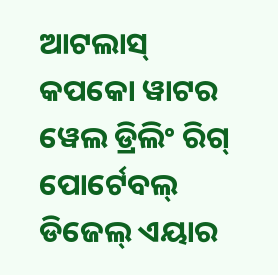ଆଟଲାସ୍ କପକୋ ୱାଟର ୱେଲ ଡ୍ରିଲିଂ ରିଗ୍ ପୋର୍ଟେବଲ୍ ଡିଜେଲ୍ ଏୟାର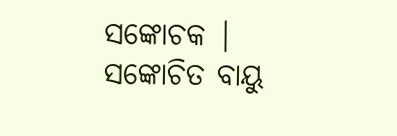ସଙ୍କୋଚକ |
ସଙ୍କୋଚିତ ବାୟୁ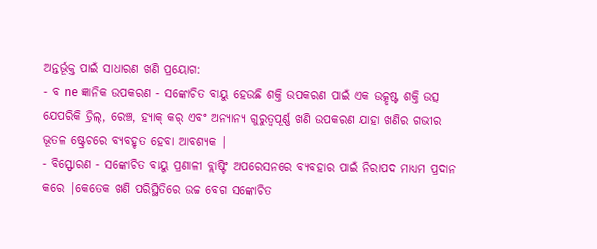ଅନ୍ତର୍ଭୂକ୍ତ ପାଇଁ ସାଧାରଣ ଖଣି ପ୍ରୟୋଗ:
- ବ ne ଜ୍ଞାନିକ ଉପକରଣ - ସଙ୍କୋଚିତ ବାୟୁ ହେଉଛି ଶକ୍ତି ଉପକରଣ ପାଇଁ ଏକ ଉତ୍କୃଷ୍ଟ ଶକ୍ତି ଉତ୍ସ ଯେପରିକି ଡ୍ରିଲ୍, ରେଞ୍ଚ, ହ୍ୟାକ୍ କର୍ ଏବଂ ଅନ୍ୟାନ୍ୟ ଗୁରୁତ୍ୱପୂର୍ଣ୍ଣ ଖଣି ଉପକରଣ ଯାହା ଖଣିର ଗଭୀର ଭୂତଳ ଷ୍ଟ୍ରେଚରେ ବ୍ୟବହୃତ ହେବା ଆବଶ୍ୟକ |
- ବିସ୍ଫୋରଣ - ସଙ୍କୋଚିତ ବାୟୁ ପ୍ରଣାଳୀ ବ୍ଲାଷ୍ଟିଂ ଅପରେସନରେ ବ୍ୟବହାର ପାଇଁ ନିରାପଦ ମାଧ୍ୟମ ପ୍ରଦାନ କରେ |କେତେକ ଖଣି ପରିସ୍ଥିତିରେ ଉଚ୍ଚ ବେଗ ସଙ୍କୋଚିତ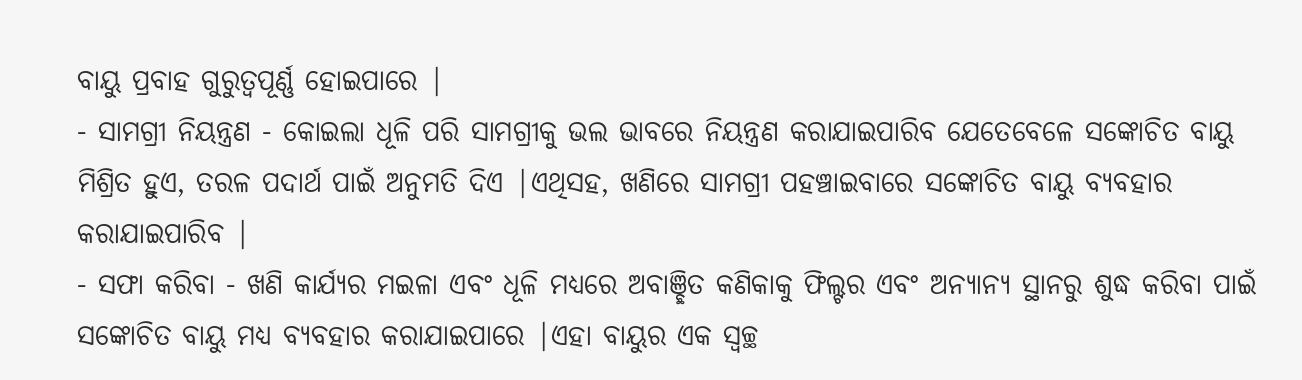ବାୟୁ ପ୍ରବାହ ଗୁରୁତ୍ୱପୂର୍ଣ୍ଣ ହୋଇପାରେ |
- ସାମଗ୍ରୀ ନିୟନ୍ତ୍ରଣ - କୋଇଲା ଧୂଳି ପରି ସାମଗ୍ରୀକୁ ଭଲ ଭାବରେ ନିୟନ୍ତ୍ରଣ କରାଯାଇପାରିବ ଯେତେବେଳେ ସଙ୍କୋଚିତ ବାୟୁ ମିଶ୍ରିତ ହୁଏ, ତରଳ ପଦାର୍ଥ ପାଇଁ ଅନୁମତି ଦିଏ |ଏଥିସହ, ଖଣିରେ ସାମଗ୍ରୀ ପହଞ୍ଚାଇବାରେ ସଙ୍କୋଚିତ ବାୟୁ ବ୍ୟବହାର କରାଯାଇପାରିବ |
- ସଫା କରିବା - ଖଣି କାର୍ଯ୍ୟର ମଇଳା ଏବଂ ଧୂଳି ମଧ୍ୟରେ ଅବାଞ୍ଛିତ କଣିକାକୁ ଫିଲ୍ଟର ଏବଂ ଅନ୍ୟାନ୍ୟ ସ୍ଥାନରୁ ଶୁଦ୍ଧ କରିବା ପାଇଁ ସଙ୍କୋଚିତ ବାୟୁ ମଧ୍ୟ ବ୍ୟବହାର କରାଯାଇପାରେ |ଏହା ବାୟୁର ଏକ ସ୍ୱଚ୍ଛ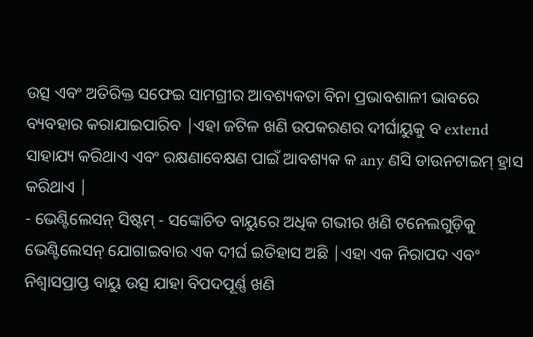ଉତ୍ସ ଏବଂ ଅତିରିକ୍ତ ସଫେଇ ସାମଗ୍ରୀର ଆବଶ୍ୟକତା ବିନା ପ୍ରଭାବଶାଳୀ ଭାବରେ ବ୍ୟବହାର କରାଯାଇପାରିବ |ଏହା ଜଟିଳ ଖଣି ଉପକରଣର ଦୀର୍ଘାୟୁକୁ ବ extend ସାହାଯ୍ୟ କରିଥାଏ ଏବଂ ରକ୍ଷଣାବେକ୍ଷଣ ପାଇଁ ଆବଶ୍ୟକ କ any ଣସି ଡାଉନଟାଇମ୍ ହ୍ରାସ କରିଥାଏ |
- ଭେଣ୍ଟିଲେସନ୍ ସିଷ୍ଟମ୍ - ସଙ୍କୋଚିତ ବାୟୁରେ ଅଧିକ ଗଭୀର ଖଣି ଟନେଲଗୁଡ଼ିକୁ ଭେଣ୍ଟିଲେସନ୍ ଯୋଗାଇବାର ଏକ ଦୀର୍ଘ ଇତିହାସ ଅଛି |ଏହା ଏକ ନିରାପଦ ଏବଂ ନିଶ୍ୱାସପ୍ରାପ୍ତ ବାୟୁ ଉତ୍ସ ଯାହା ବିପଦପୂର୍ଣ୍ଣ ଖଣି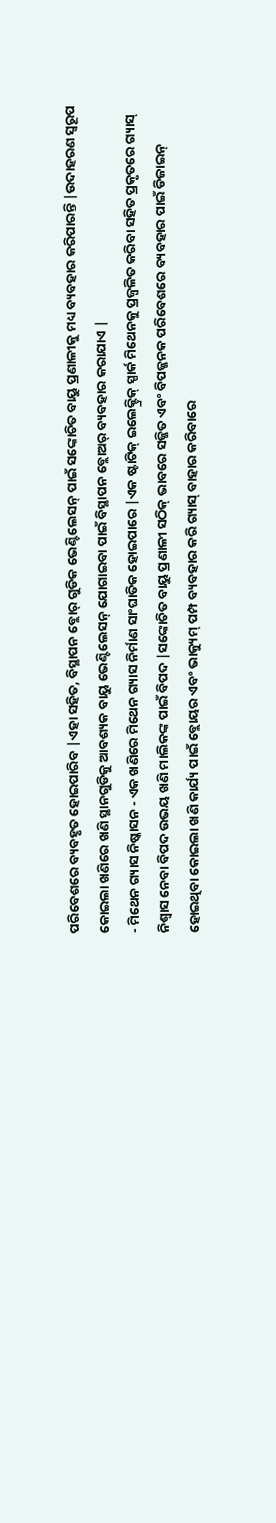ପରିବେଶରେ ବ୍ୟବହୃତ ହୋଇପାରିବ |ଏହା ସହିତ, ବିସ୍ଥାପନ ବ୍ଲୋର୍ ଗୁଡିକ ଭେଣ୍ଟିଲେସନ୍ ପାଇଁ ସଙ୍କୋଚିତ ବାୟୁ ପ୍ରଣାଳୀକୁ ମଧ୍ୟ ବ୍ୟବହାର କରିପାରନ୍ତି |ଉଦାହରଣ ସ୍ୱରୂପ କୋଇଲା ଖଣିରେ ଖଣି ସ୍ଥାନଗୁଡିକୁ ଆବଶ୍ୟକ ବାୟୁ ଭେଣ୍ଟିଲେସନ୍ ଯୋଗାଇବା ପାଇଁ ବିସ୍ଥାପନ ବ୍ଲୋଅର୍ ବ୍ୟବହାର କରାଯାଏ |
- ମିଥେନ ଗ୍ୟାସ ନିଷ୍କାସନ - ଏକ ଖଣିରେ ମିଥେନ ଗ୍ୟାସ ନିର୍ମାଣ ସାଂଘାତିକ ହୋଇପାରେ |ଏକ ଷ୍ଟାଟିକ୍ ଇଲେକ୍ଟ୍ରିକ୍ ସ୍ପାର୍କ ମିଥେନକୁ ପ୍ରଜ୍ୱଳିତ କରିବା ସହିତ ପ୍ରକୃତରେ ଗ୍ୟାସ୍ ନିଶ୍ୱାସ ନେବା ବିପଦ ଉଭୟ ଖଣି ମାଲିକଙ୍କ ପାଇଁ ବିପଦ |ସଙ୍କୋଚିତ ବାୟୁ ପ୍ରଣାଳୀ ସଠିକ୍ ଭାବରେ ସଜ୍ଜିତ ଏବଂ ବିପଜ୍ଜନକ ପରିବେଶରେ ବ୍ୟବହାର ପାଇଁ ଡିଜାଇନ୍ ହୋଇଥିବା କୋଇଲା ଖଣି କାର୍ଯ୍ୟ ପାଇଁ ବ୍ଲୋୟର ଏବଂ ଭାକ୍ୟୁମ୍ ପମ୍ପ ବ୍ୟବହାର କରି ଗ୍ୟାସ୍ ବାହାର କରିବାରେ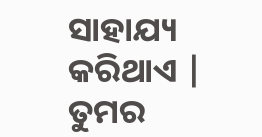ସାହାଯ୍ୟ କରିଥାଏ |
ତୁମର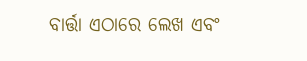ବାର୍ତ୍ତା ଏଠାରେ ଲେଖ ଏବଂ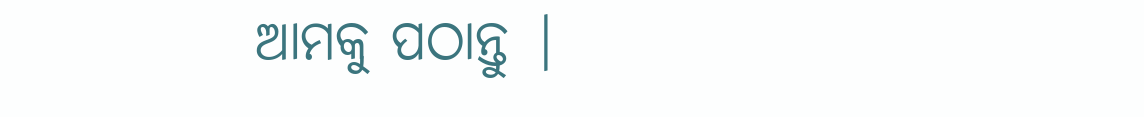ଆମକୁ ପଠାନ୍ତୁ |